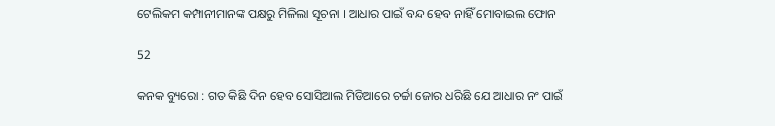ଟେଲିକମ କମ୍ପାନୀମାନଙ୍କ ପକ୍ଷରୁ ମିଳିଲା ସୂଚନା । ଆଧାର ପାଇଁ ବନ୍ଦ ହେବ ନାହିଁ ମୋବାଇଲ ଫୋନ

52

କନକ ବ୍ୟୁରୋ : ଗତ କିଛି ଦିନ ହେବ ସୋସିଆଲ ମିଡିଆରେ ଚର୍ଚ୍ଚା ଜୋର ଧରିଛି ଯେ ଆଧାର ନଂ ପାଇଁ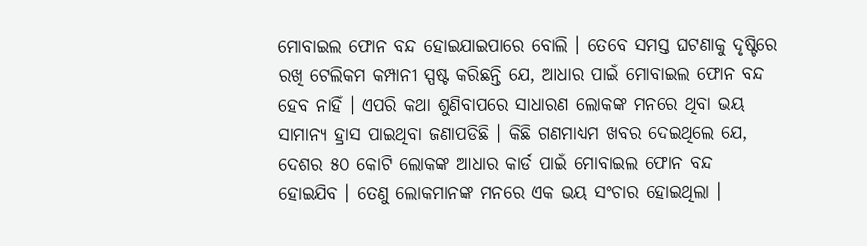ମୋବାଇଲ ଫୋନ ବନ୍ଦ ହୋଇଯାଇପାରେ ବୋଲି । ତେବେ ସମସ୍ତ ଘଟଣାକୁ ଦୃଷ୍ଟିରେ ରଖି ଟେଲିକମ କମ୍ପାନୀ ସ୍ପଷ୍ଟ କରିଛନ୍ତି ଯେ, ଆଧାର ପାଇଁ ମୋବାଇଲ ଫୋନ ବନ୍ଦ ହେବ ନାହିଁ । ଏପରି କଥା ଶୁଣିବାପରେ ସାଧାରଣ ଲୋକଙ୍କ ମନରେ ଥିବା ଭୟ ସାମାନ୍ୟ ହ୍ରାସ ପାଇଥିବା ଜଣାପଡିଛି । କିଛି ଗଣମାଧ୍ୟମ ଖବର ଦେଇଥିଲେ ଯେ, ଦେଶର ୫୦ କୋଟି ଲୋକଙ୍କ ଆଧାର କାର୍ଡ ପାଇଁ ମୋବାଇଲ ଫୋନ ବନ୍ଦ ହୋଇଯିବ । ତେଣୁ ଲୋକମାନଙ୍କ ମନରେ ଏକ ଭୟ ସଂଚାର ହୋଇଥିଲା ।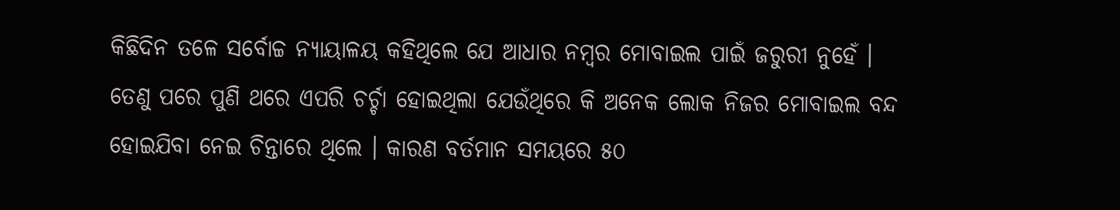କିଛିଦିନ ତଳେ ସର୍ବୋଚ୍ଚ ନ୍ୟାୟାଳୟ କହିଥିଲେ ଯେ ଆଧାର ନମ୍ବର ମୋବାଇଲ ପାଇଁ ଜରୁରୀ ନୁହେଁ । ତେଣୁ ପରେ ପୁଣି ଥରେ ଏପରି ଚର୍ଚ୍ଚା ହୋଇଥିଲା ଯେଉଁଥିରେ କି ଅନେକ ଲୋକ ନିଜର ମୋବାଇଲ ବନ୍ଦ ହୋଇଯିବା ନେଇ ଚିନ୍ତାରେ ଥିଲେ । କାରଣ ବର୍ତମାନ ସମୟରେ ୫୦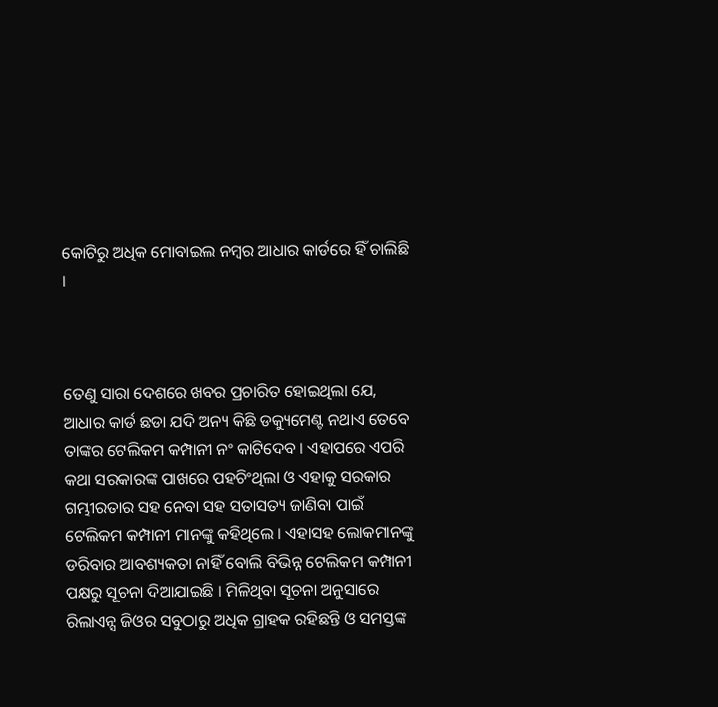କୋଟିରୁ ଅଧିକ ମୋବାଇଲ ନମ୍ବର ଆଧାର କାର୍ଡରେ ହିଁ ଚାଲିଛି ।



ତେଣୁ ସାରା ଦେଶରେ ଖବର ପ୍ରଚାରିତ ହୋଇଥିଲା ଯେ, ଆଧାର କାର୍ଡ ଛଡା ଯଦି ଅନ୍ୟ କିଛି ଡକ୍ୟୁମେଣ୍ଟ ନଥାଏ ତେବେ ତାଙ୍କର ଟେଲିକମ କମ୍ପାନୀ ନଂ କାଟିଦେବ । ଏହାପରେ ଏପରି କଥା ସରକାରଙ୍କ ପାଖରେ ପହଚିଂଥିଲା ଓ ଏହାକୁ ସରକାର ଗମ୍ଭୀରତାର ସହ ନେବା ସହ ସତାସତ୍ୟ ଜାଣିବା ପାଇଁ ଟେଲିକମ କମ୍ପାନୀ ମାନଙ୍କୁ କହିଥିଲେ । ଏହାସହ ଲୋକମାନଙ୍କୁ ଡରିବାର ଆବଶ୍ୟକତା ନାହିଁ ବୋଲି ବିଭିନ୍ନ ଟେଲିକମ କମ୍ପାନୀ ପକ୍ଷରୁ ସୂଚନା ଦିଆଯାଇଛି । ମିଳିଥିବା ସୂଚନା ଅନୁସାରେ ରିଲାଏନ୍ସ ଜିଓର ସବୁଠାରୁ ଅଧିକ ଗ୍ରାହକ ରହିଛନ୍ତି ଓ ସମସ୍ତଙ୍କ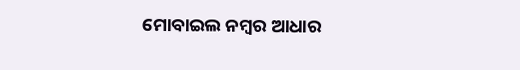ମୋବାଇଲ ନମ୍ବର ଆଧାର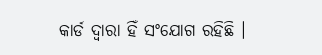କାର୍ଡ ଦ୍ୱାରା ହିଁ ସଂଯୋଗ ରହିଛି ।